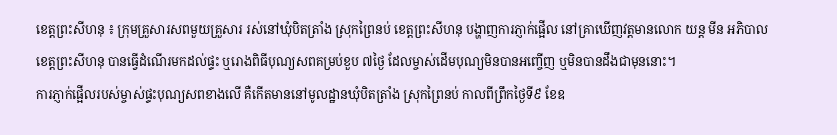ខេត្តព្រះសីហនុ ៖ ក្រុមគ្រួសារសពមួយគ្រួសារ រស់នៅឃុំបិតត្រាំង ស្រុកព្រៃនប់ ខេត្តព្រះសីហនុ បង្ហាញការភ្ញាក់ផ្អើល នៅគ្រាឃើញវត្តមានលោក យន្ត មីន អភិបាល ខេត្តព្រះសីហនុ បានធ្វើដំណើរមកដល់ផ្ទះ ឬរោងពិធីបុណ្យសពគម្រប់ខួប ៧ថ្ងៃ ដែលម្ចាស់ដើមបុណ្យមិនបានអញ្ចើញ ឬមិនបានដឹងជាមុននោះ។
ការភ្ញាក់ផ្អើលរបស់ម្ចាស់ផ្ទះបុណ្យសពខាងលើ គឺកើតមាននៅមូលដ្ឋានឃុំបិតត្រាំង ស្រុកព្រៃនប់ កាលពីព្រឹកថ្ងៃទី៩ ខែឧ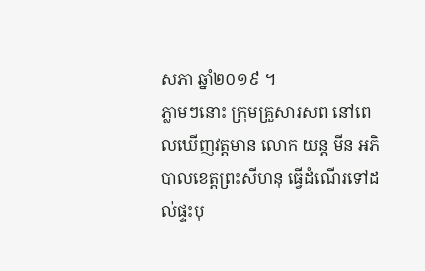សភា ឆ្នាំ២០១៩ ។
ភ្លាមៗនោះ ក្រុមគ្រួសារសព នៅពេលឃើញវត្តមាន លោក យន្ត មីន អភិបាលខេត្តព្រះសីហនុ ធ្វើដំណើរទៅដល់ផ្ទះបុ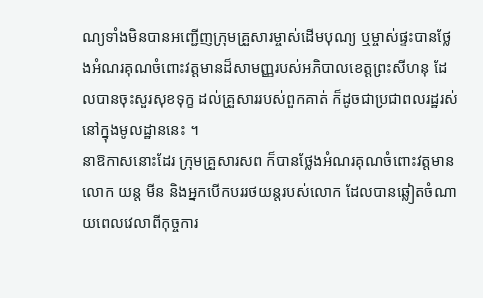ណ្យទាំងមិនបានអញ្ជើញក្រុមគ្រួសារម្ចាស់ដើមបុណ្យ ឬម្ចាស់ផ្ទះបានថ្លែងអំណរគុណចំពោះវត្តមានដ៏សាមញ្ញរបស់អភិបាលខេត្តព្រះសីហនុ ដែលបានចុះសួរសុខទុក្ខ ដល់គ្រួសាររបស់ពួកគាត់ ក៏ដូចជាប្រជាពលរដ្ឋរស់នៅក្នុងមូលដ្ឋាននេះ ។
នាឱកាសនោះដែរ ក្រុមគ្រួសារសព ក៏បានថ្លែងអំណរគុណចំពោះវត្តមានលោក យន្ត មីន និងអ្នកបើកបររថយន្តរបស់លោក ដែលបានឆ្លៀតចំណាយពេលវេលាពីកុច្ចការ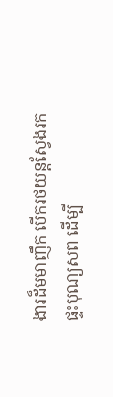ងារដ៏មមាញឹក បើករថយន្តស្វែងរកផ្ទះបុណ្យសព ដើម្បី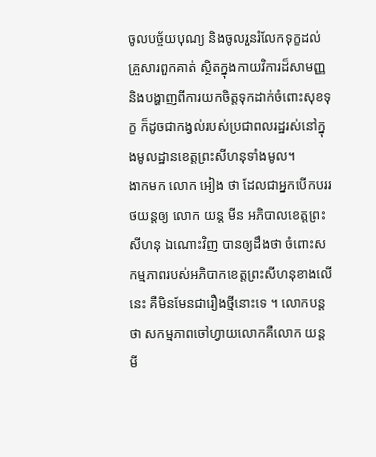ចូលបច្ច័យបុណ្យ និងចូលរួនរំលែកទុក្ខដល់គ្រួសារពួកគាត់ ស្ថិតក្នុងកាយវិការដ៏សាមញ្ញ និងបង្ហាញពីការយកចិត្តទុកដាក់ចំពោះសុខទុក្ខ ក៏ដូចជាកង្វល់របស់ប្រជាពលរដ្ឋរស់នៅក្នុងមូលដ្ឋានខេត្តព្រះសីហនុទាំងមូល។
ងាកមក លោក អៀង ថា ដែលជាអ្នកបើកបររថយន្តឲ្យ លោក យន្ត មីន អភិបាលខេត្តព្រះសីហនុ ឯណោះវិញ បានឲ្យដឹងថា ចំពោះសកម្មភាពរបស់អភិបាកខេត្តព្រះសីហនុខាងលើនេះ គឺមិនមែនជារឿងថ្មីនោះទេ ។ លោកបន្តថា សកម្មភាពចៅហ្វាយលោកគឺលោក យន្ត មី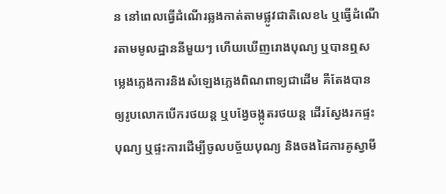ន នៅពេលធ្វើដំណើរឆ្លងកាត់តាមផ្លូវជាតិលេខ៤ ឬធ្វើដំណើរតាមមូលដ្ឋាននីមួយៗ ហើយឃើញរោងបុណ្យ ឬបានឮសម្លេងភ្លេងការនិងសំឡេងភ្លេងពិណពាទ្យជាដើម គឺតែងបានឲ្យរូបលោកបើករថយន្ត ឬបង្វែចង្កូតរថយន្ត ដើរស្វែងរកផ្ទះបុណ្យ ឬផ្ទះការដើម្បីចូលបច្ច័យបុណ្យ និងចងដៃការគូស្វាមី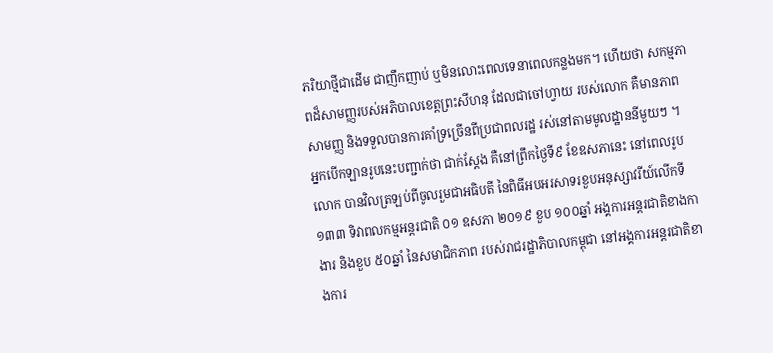ភរិយាថ្មីជាដើម ជាញឹកញាប់ ឬមិនលោះពេលទេនាពេលកន្លងមក។ ហើយថា សកម្មភាពដ៏សាមញ្ញរបស់អភិបាលខេត្តព្រះសីហនុ ដែលជាចៅហ្វាយ របស់លោក គឺមានភាពសាមញ្ញ និងទទួលបានការគាំទ្រច្រើនពីប្រជាពលរដ្ឋ រស់នៅតាមមូលដ្ឋាននីមួយៗ ។
អ្នកបើកឡានរូបនេះបញ្ជាក់ថា ជាក់ស្តែង គឺនៅព្រឹកថ្ងៃទី៩ ខែឧសភានេះ នៅពេលរូបលោក បានវិលត្រឡប់ពីចូលរួមជាអធិបតី នៃពិធីអបអរសាទរខួបអនុស្សាវរីយ៍លើកទី ១៣៣ ទិវាពលកម្មអន្តរជាតិ ០១ ឧសភា ២០១៩ ខួប ១០០ឆ្នាំ អង្គការអន្តរជាតិខាងកាងារ និងខួប ៥០ឆ្នាំ នៃសមាជិកភាព របស់រាជរដ្ឋាភិបាលកម្ពុជា នៅអង្គការអន្តរជាតិខាងការ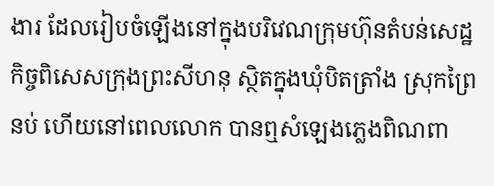ងារ ដែលរៀបចំឡើងនៅក្នុងបរិវេណក្រុមហ៊ុនតំបន់សេដ្ឋកិច្ចពិសេសក្រុងព្រះសីហនុ ស្ថិតក្នុងឃុំបិតត្រាំង ស្រុកព្រៃនប់ ហើយនៅពេលលោក បានឮសំឡេងភ្លេងពិណពា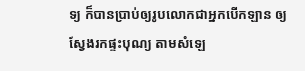ទ្យ ក៏បានប្រាប់ឲ្យរូបលោកជាអ្នកបើកឡាន ឲ្យស្វែងរកផ្ទះបុណ្យ តាមសំឡេ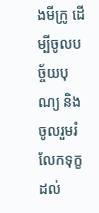ងមីក្រូ ដើម្បីចូលបច្ច័យបុណ្យ និងចូលរួមរំលែកទុក្ខដល់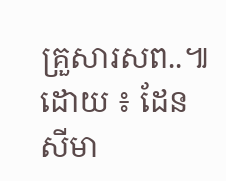គ្រួសារសព..៕ ដោយ ៖ ដែន សីមា